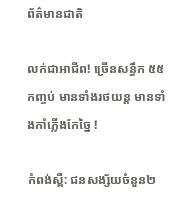ព័ត៌មានជាតិ

លក់ជាអាជីព! ច្រើនសន្ធឹក ៥៥ កញ្ចប់ មានទាំងរថយន្ត មានទាំងកាំភ្លើងកែច្នៃ !

កំពង់ស្ពឺ: ជនសង្ស័យចំនួន២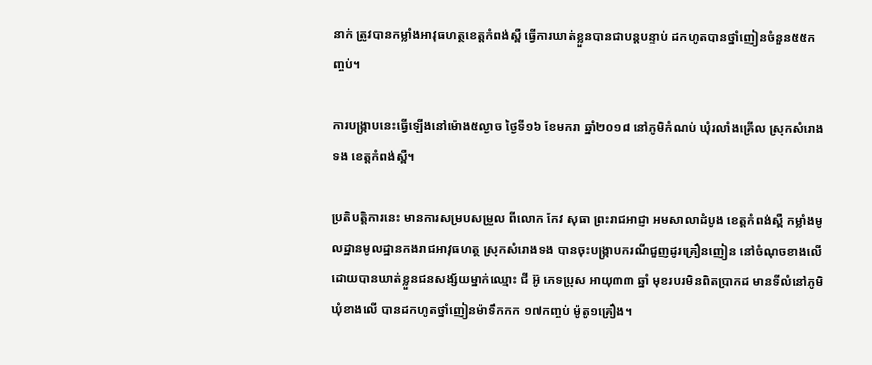នាក់ ត្រូវបានកម្លាំងអាវុធហត្ថខេត្តកំពង់ស្ពឺ ធ្វើការឃាត់ខ្លួនបានជាបន្តបន្ទាប់ ដកហូតបានថ្នាំញៀនចំនួន៥៥កញ្ចប់។

ការបង្ក្រាបនេះធ្វើឡើងនៅម៉ោង៥ល្ងាច ថ្ងៃទី១៦ ខែមករា ឆ្នាំ២០១៨ នៅភូមិកំណប់ ឃុំរលាំងគ្រើល ស្រុកសំរោងទង ខេត្តកំពង់ស្ពឺ។

ប្រតិបត្តិការនេះ មានការសម្របសម្រួល ពីលោក កែវ សុធា ព្រះរាជអាជ្ញា អមសាលាដំបូង ខេត្តកំពង់ស្ពឺ កម្លាំងមូលដ្ឋានមូលដ្ឋានកងរាជអាវុធហត្ថ ស្រុកសំរោងទង បានចុះបង្ក្រាបករណីជួញដូរគ្រឿនញៀន នៅចំណុចខាងលើ ដោយបានឃាត់ខ្លួនជនសង្ស័យម្នាក់ឈ្មោះ ជី អ៊ូ ភេទប្រុស អាយុ៣៣ ឆ្នាំ មុខរបរមិនពិតប្រាកដ មានទីលំនៅភូមិឃុំខាងលើ បានដកហូតថ្នាំញៀនម៉ាទឹកកក ១៧កញ្ចប់ ម៉ូតូ១គ្រឿង។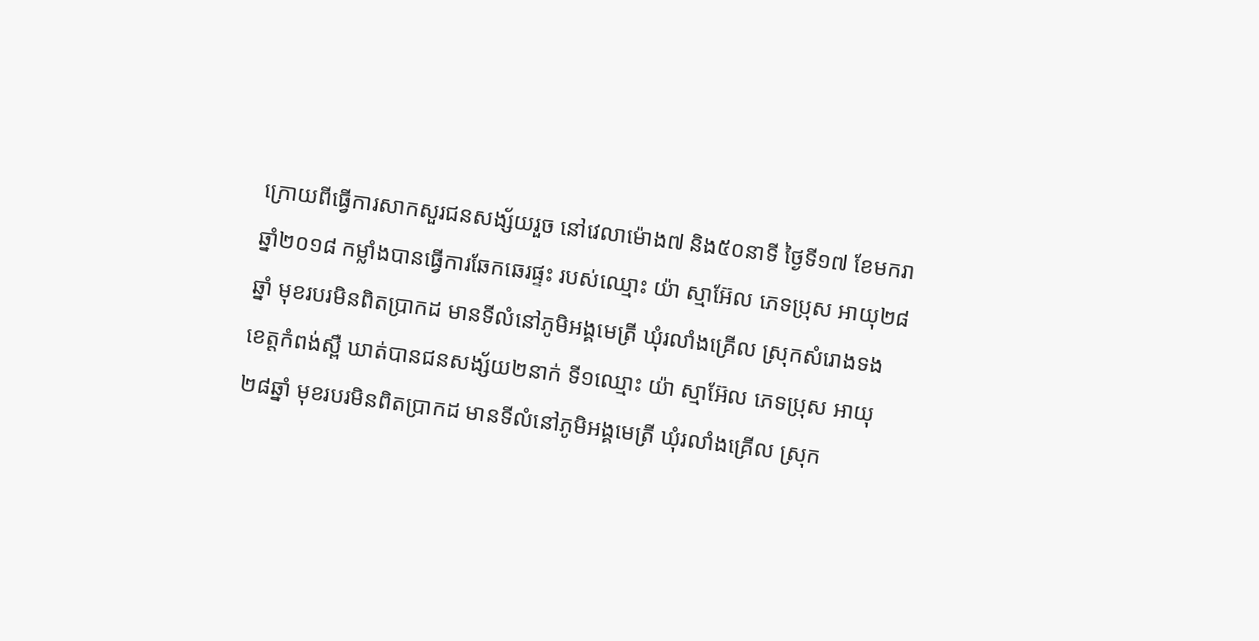ក្រោយពីធ្វើការសាកសួរជនសង្ស័យរួច នៅវេលាម៉ោង៧ និង៥០នាទី ថ្ងៃទី១៧ ខែមករា ឆ្នាំ២០១៨ កម្លាំងបានធ្វើការឆែកឆេរផ្ទះ របស់ឈ្មោះ យ៉ា ស្មាអ៊ែល ភេទប្រុស អាយុ២៨ឆ្នាំ មុខរបរមិនពិតប្រាកដ មានទីលំនៅភូមិអង្គមេត្រី ឃុំរលាំងគ្រើល ស្រុកសំរោងទង ខេត្តកំពង់ស្ពឺ ឃាត់បានជនសង្ស័យ២នាក់ ទី១ឈ្មោះ យ៉ា ស្មាអ៊ែល ភេទប្រុស អាយុ ២៨ឆ្នាំ មុខរបរមិនពិតប្រាកដ មានទីលំនៅភូមិអង្គមេត្រី ឃុំរលាំងគ្រើល ស្រុក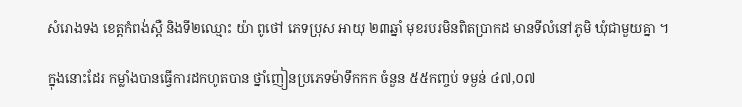សំរោងទង ខេត្តកំពង់ស្ពឺ និងទី២ឈ្មោះ យ៉ា ពូថៅ ភេទប្រុស អាយុ ២៣ឆ្នាំ មុខរបរមិនពិតប្រាកដ មានទីលំនៅភូមិ ឃុំជាមួយគ្នា ។

ក្នុងនោះដែរ កម្លាំងបានធ្វើការដកហូតបាន ថ្នាំញៀនប្រភេទម៉ាទឹកកក ចំនួន ៥៥កញ្ចប់ ទម្ងន់ ៤៧,០៧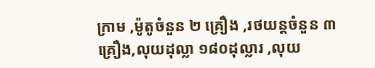ក្រាម ,ម៉ូតូចំនួន ២ គ្រឿង ,រថយន្តចំនួន ៣ គ្រឿង,លុយដុល្លា ១៨០ដុល្លារ ,លុយ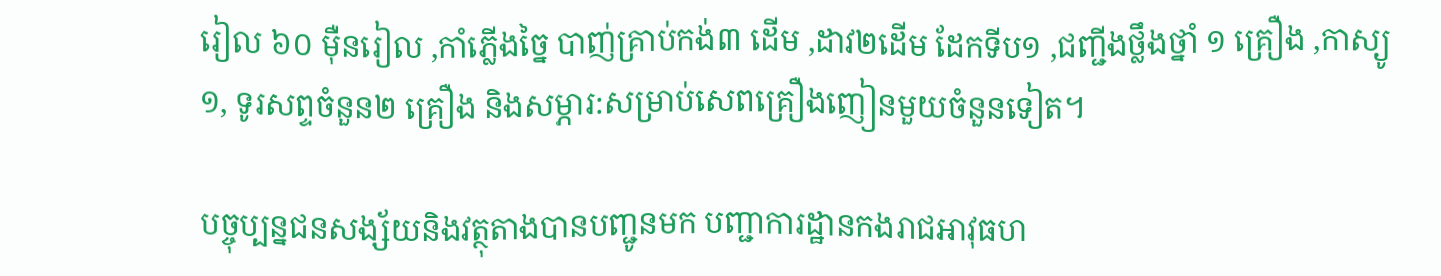រៀល ៦០ ម៉ឺនរៀល ,កាំភ្លើងច្នៃ បាញ់គ្រាប់កង់៣ ដើម ,ដាវ២ដើម ដែកទីប១ ,ជញ្ជីងថ្លឹងថ្នាំ ១ គ្រឿង ,កាស្យូ ១, ទូរសព្ទចំនួន២ គ្រឿង និងសម្ភារ:សម្រាប់សេពគ្រឿងញៀនមួយចំនួនទៀត។

បច្ចុប្បន្នជនសង្ស័យនិងវត្ថុតាងបានបញ្ជូនមក បញ្ជាការដ្ឋានកងរាជអាវុធហ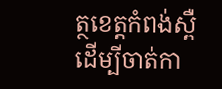ត្ថខេត្តកំពង់ស្ពឺ ដើម្បីចាត់កា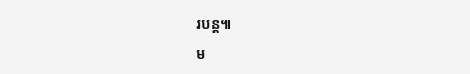របន្ត៕

ម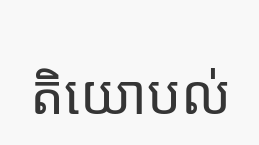តិយោបល់